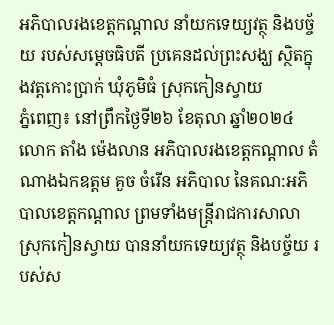អភិបាលរងខេត្តកណ្តាល នាំយកទេយ្យវត្ថុ និងបច្ច័យ របស់សម្តេចធិបតី ប្រគេនដល់ព្រះសង្ឃ ស្ថិតក្នុងវត្តកោះប្រាក់ ឃុំភូមិធំ ស្រុកកៀនស្វាយ
ភ្នំពេញ៖ នៅព្រឹកថ្ងៃទី២៦ ខែតុលា ឆ្នាំ២០២៤ លោក តាំង ម៉េងលាន អភិបាលរងខេត្តកណ្តាល តំណាងឯកឧត្តម គួច ចំរើន អភិបាល នៃគណ:អភិបាលខេត្តកណ្ដាល ព្រមទាំងមន្ត្រីរាជការសាលាស្រុកកៀនស្វាយ បាននាំយកទេយ្យវត្ថុ និងបច្ច័យ របស់ស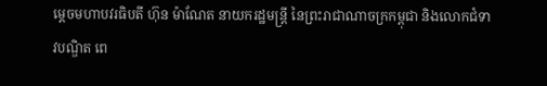ម្តេចមហាបវរធិបតី ហ៊ុន ម៉ាណែត នាយករដ្ឋមន្ត្រី នៃព្រះរាជាណាចក្រកម្ពុជា និងលោកជំទាវបណ្ឌិត ពេ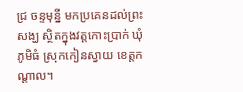ជ្រ ចន្ទមុន្នី មកប្រគេនដល់ព្រះសង្ឃ ស្ថិតក្នុងវត្តកោះប្រាក់ ឃុំភូមិធំ ស្រុកកៀនស្វាយ ខេត្តកណ្ដាល។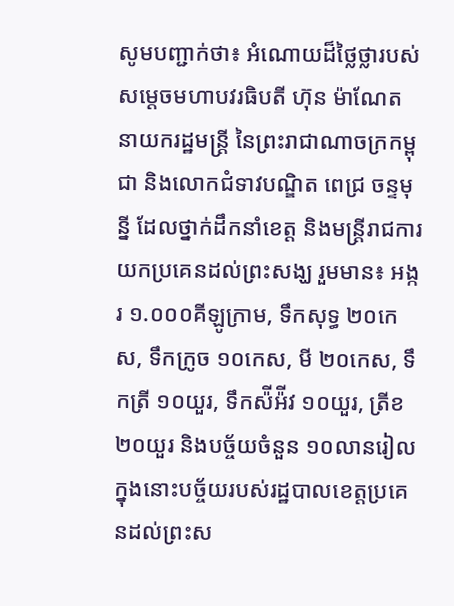សូមបញ្ជាក់ថា៖ អំណោយដ៏ថ្លៃថ្លារបស់សម្តេចមហាបវរធិបតី ហ៊ុន ម៉ាណែត នាយករដ្ឋមន្ត្រី នៃព្រះរាជាណាចក្រកម្ពុជា និងលោកជំទាវបណ្ឌិត ពេជ្រ ចន្ទមុន្នី ដែលថ្នាក់ដឹកនាំខេត្ត និងមន្ត្រីរាជការយកប្រគេនដល់ព្រះសង្ឃ រួមមាន៖ អង្ករ ១.០០០គីឡូក្រាម, ទឹកសុទ្ធ ២០កេស, ទឹកក្រូច ១០កេស, មី ២០កេស, ទឹកត្រី ១០យួរ, ទឹកស៉ីអ៉ីវ ១០យួរ, ត្រីខ ២០យួរ និងបច្ច័យចំនួន ១០លានរៀល ក្នុងនោះបច្ច័យរបស់រដ្ឋបាលខេត្តប្រគេនដល់ព្រះស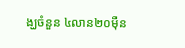ង្ឃចំនួន ៤លាន២០ម៉ឺន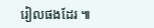រៀលផងដែរ ៕